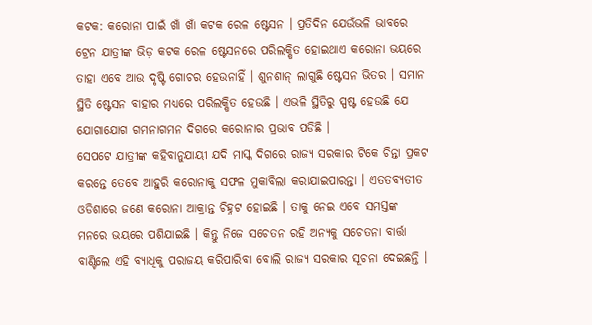କଟକ: କରୋନା ପାଇଁ ଖାଁ ଖାଁ କଟକ ରେଳ ଷ୍ଟେସନ । ପ୍ରତିଦିନ ଯେଉଁଭଳି ଭାବରେ ଟ୍ରେନ ଯାତ୍ରୀଙ୍କ ଭିଡ଼ କଟକ ରେଳ ଷ୍ଟେସନରେ ପରିଲକ୍ଷିତ ହୋଇଥାଏ କରୋନା ଭୟରେ ତାହା ଏବେ ଆଉ ଦୃଷ୍ଟି ଗୋଚର ହେଉନାହିଁ । ଶୁନଶାନ୍ ଲାଗୁଛି ଷ୍ଟେସନ ଭିତର । ସମାନ ସ୍ଥିତି ଷ୍ଟେସନ ବାହାର ମଧ୍ୟରେ ପରିଲକ୍ଷିତ ହେଉଛି । ଏଭଳି ସ୍ଥିତିରୁ ସ୍ପଷ୍ଟ ହେଉଛି ଯେ ଯୋଗାଯୋଗ ଗମନାଗମନ ଦିଗରେ କରୋନାର ପ୍ରଭାବ ପଡିଛି ।
ସେପଟେ ଯାତ୍ରୀଙ୍କ କହିବାନୁଯାୟୀ ଯଦି ମାସ୍କ ଦିଗରେ ରାଜ୍ୟ ସରକାର ଟିକେ ଚିନ୍ତା ପ୍ରକଟ କରନ୍ତେ ତେବେ ଆହୁରି କରୋନାକୁ ସଫଳ ମୁକାବିଲା କରାଯାଇପାରନ୍ତା । ଏତତବ୍ୟତୀତ ଓଡିଶାରେ ଜଣେ କରୋନା ଆକ୍ରାନ୍ତ ଚିହ୍ନଟ ହୋଇଛି । ତାକୁ ନେଇ ଏବେ ସମସ୍ତଙ୍କ ମନରେ ଭୟରେ ପଶିଯାଇଛି । କିନ୍ତୁ ନିଜେ ସଚେତନ ରହି ଅନ୍ୟକୁ ସଚେତନା ବାର୍ତ୍ତା ବାଣ୍ଟିଲେ ଏହି ବ୍ୟାଧିକୁ ପରାଜୟ କରିପାରିବା ବୋଲି ରାଜ୍ୟ ସରକାର ସୂଚନା ଦେଇଛନ୍ତି ।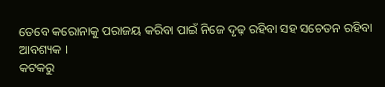ତେବେ କରୋନାକୁ ପରାଜୟ କରିବା ପାଇଁ ନିଜେ ଦୃଢ଼ ରହିବା ସହ ସଚେତନ ରହିବା ଆବଶ୍ୟକ ।
କଟକରୁ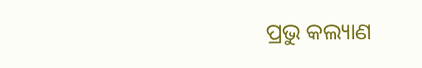ପ୍ରଭୁ କଲ୍ୟାଣ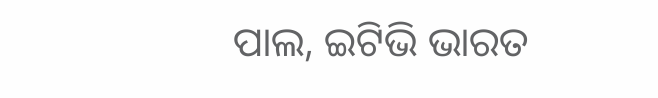ପାଲ, ଇଟିଭି ଭାରତ